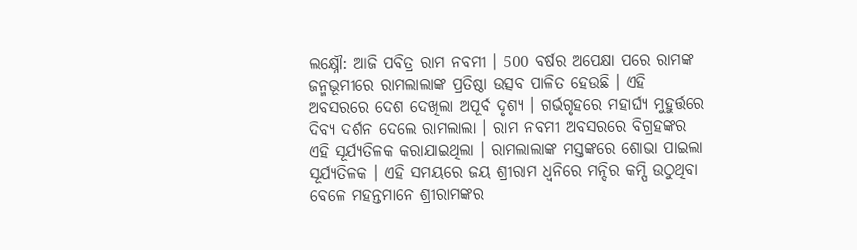ଲକ୍ଷ୍ନୌ: ଆଜି ପବିତ୍ର ରାମ ନବମୀ । 500 ବର୍ଷର ଅପେକ୍ଷା ପରେ ରାମଙ୍କ ଜନ୍ମଭୂମୀରେ ରାମଲାଲାଙ୍କ ପ୍ରତିଷ୍ଠା ଉତ୍ସବ ପାଳିତ ହେଉଛି । ଏହି ଅବସରରେ ଦେଶ ଦେଖିଲା ଅପୂର୍ବ ଦୃଶ୍ୟ । ଗର୍ଭଗୃହରେ ମହାର୍ଘ୍ୟ ମୁହୁର୍ତ୍ତରେ ଦିବ୍ୟ ଦର୍ଶନ ଦେଲେ ରାମଲାଲା । ରାମ ନବମୀ ଅବସରରେ ବିଗ୍ରହଙ୍କର ଏହି ସୂର୍ଯ୍ୟତିଳକ କରାଯାଇଥିଲା । ରାମଲାଲାଙ୍କ ମସ୍ତଙ୍କରେ ଶୋଭା ପାଇଲା ସୂର୍ଯ୍ୟତିଳକ । ଏହି ସମୟରେ ଜୟ ଶ୍ରୀରାମ ଧ୍ବନିରେ ମନ୍ଦିର କମ୍ପି ଉଠୁଥିବା ବେଳେ ମହନ୍ତମାନେ ଶ୍ରୀରାମଙ୍କର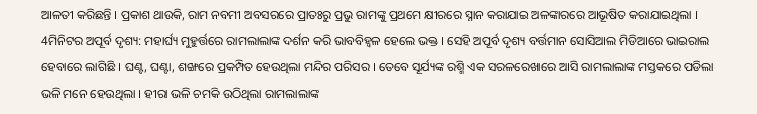ଆଳତୀ କରିଛନ୍ତି । ପ୍ରକାଶ ଥାଉକି, ରାମ ନବମୀ ଅବସରରେ ପ୍ରାତଃରୁ ପ୍ରଭୁ ରାମଙ୍କୁ ପ୍ରଥମେ କ୍ଷୀରରେ ସ୍ନାନ କରାଯାଇ ଅଳଙ୍କାରରେ ଆଭୂଷିତ କରାଯାଇଥିଲା ।
4ମିନିଟର ଅପୂର୍ବ ଦୃଶ୍ୟ: ମହାର୍ଘ୍ୟ ମୁହୁର୍ତ୍ତରେ ରାମଲାଲାଙ୍କ ଦର୍ଶନ କରି ଭାବବିହ୍ବଳ ହେଲେ ଭକ୍ତ । ସେହି ଅପୂର୍ବ ଦୃଶ୍ୟ ବର୍ତ୍ତମାନ ସୋସିଆଲ ମିଡିଆରେ ଭାଇରାଲ ହେବାରେ ଲାଗିଛି । ଘଣ୍ଟ, ଘଣ୍ଟା, ଶଙ୍ଖରେ ପ୍ରକମ୍ପିତ ହେଉଥିଲା ମନ୍ଦିର ପରିସର । ତେବେ ସୂର୍ଯ୍ୟଙ୍କ ରଶ୍ମି ଏକ ସରଳରେଖାରେ ଆସି ରାମଲାଲାଙ୍କ ମସ୍ତକରେ ପଡିଲା ଭଳି ମନେ ହେଉଥିଲା । ହୀରା ଭଳି ଚମକି ଉଠିଥିଲା ରାମଲାଲାଙ୍କ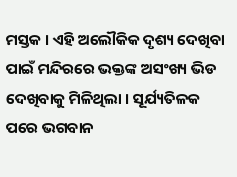ମସ୍ତକ । ଏହି ଅଲୌକିକ ଦୃଶ୍ୟ ଦେଖିବା ପାଇଁ ମନ୍ଦିରରେ ଭକ୍ତଙ୍କ ଅସଂଖ୍ୟ ଭିଡ ଦେଖିବାକୁ ମିଳିଥିଲା । ସୂର୍ଯ୍ୟତିଳକ ପରେ ଭଗବାନ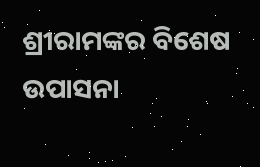ଶ୍ରୀରାମଙ୍କର ବିଶେଷ ଉପାସନା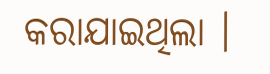କରାଯାଇଥିଲା ।